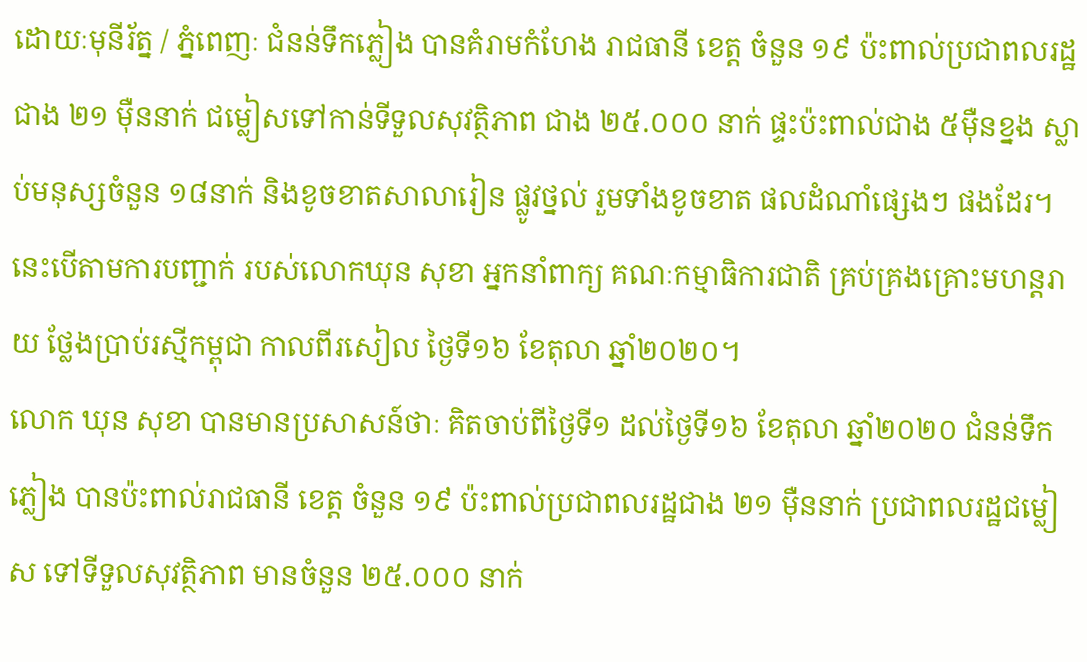ដោយៈមុនីរ័ត្ន / ភ្នំពេញៈ ជំនន់ទឹកភ្លៀង បានគំរាមកំហែង រាជធានី ខេត្ត ចំនួន ១៩ ប៉ះពាល់ប្រជាពលរដ្ឋ ជាង ២១ ម៉ឺននាក់ ជម្លៀសទៅកាន់ទីទួលសុវត្ថិភាព ជាង ២៥.០០០ នាក់ ផ្ទះប៉ះពាល់ជាង ៥ម៉ឺនខ្នង ស្លាប់មនុស្សចំនួន ១៨នាក់ និងខូចខាតសាលារៀន ផ្លូវថ្នល់ រួមទាំងខូចខាត ផលដំណាំផ្សេងៗ ផងដែរ។ នេះបើតាមការបញ្ជាក់ របស់លោកឃុន សុខា អ្នកនាំពាក្យ គណៈកម្មាធិការជាតិ គ្រប់គ្រងគ្រោះមហន្តរាយ ថ្លែងប្រាប់រស្មីកម្ពុជា កាលពីរសៀល ថ្ងៃទី១៦ ខែតុលា ឆ្នាំ២០២០។
លោក ឃុន សុខា បានមានប្រសាសន៍ថាៈ គិតចាប់ពីថ្ងៃទី១ ដល់ថ្ងៃទី១៦ ខែតុលា ឆ្នាំ២០២០ ជំនន់ទឹកភ្លៀង បានប៉ះពាល់រាជធានី ខេត្ត ចំនួន ១៩ ប៉ះពាល់ប្រជាពលរដ្ឋជាង ២១ ម៉ឺននាក់ ប្រជាពលរដ្ឋជម្លៀស ទៅទីទួលសុវត្ថិភាព មានចំនួន ២៥.០០០ នាក់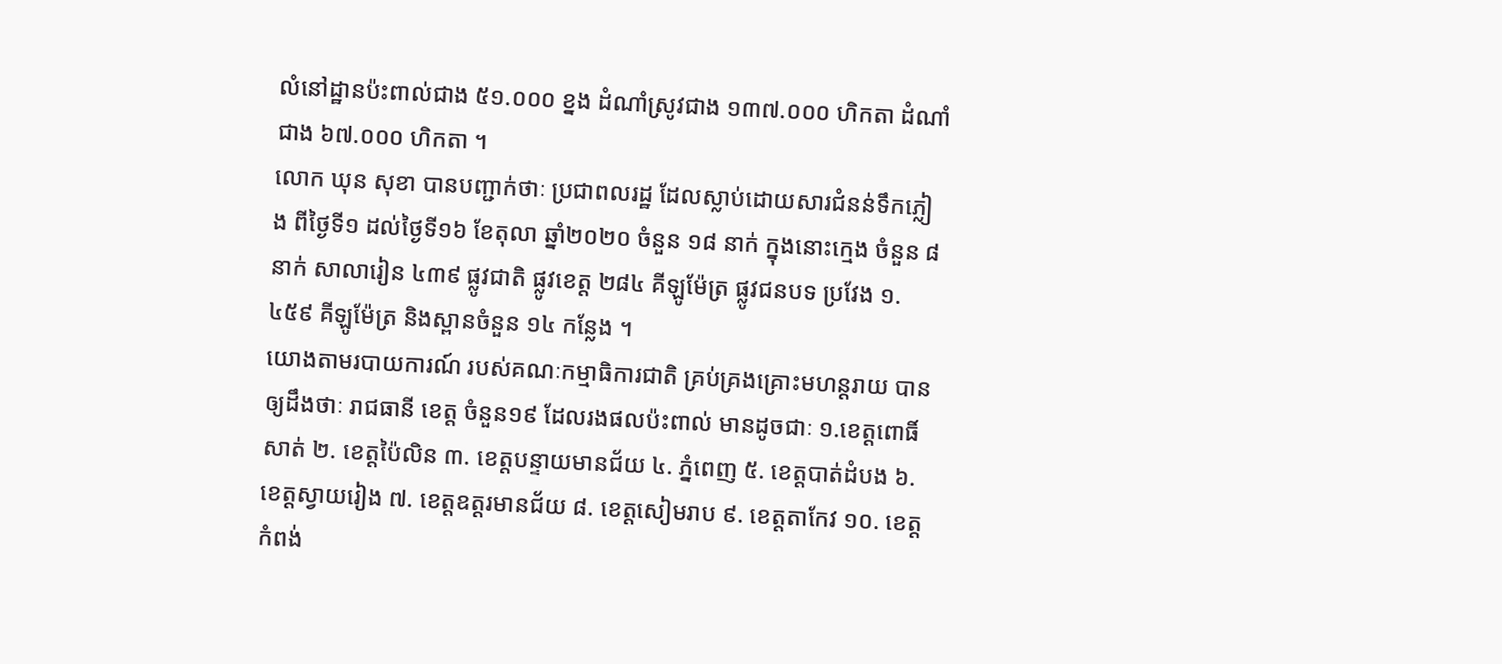លំនៅដ្ឋានប៉ះពាល់ជាង ៥១.០០០ ខ្នង ដំណាំស្រូវជាង ១៣៧.០០០ ហិកតា ដំណាំជាង ៦៧.០០០ ហិកតា ។
លោក ឃុន សុខា បានបញ្ជាក់ថាៈ ប្រជាពលរដ្ឋ ដែលស្លាប់ដោយសារជំនន់ទឹកភ្លៀង ពីថ្ងៃទី១ ដល់ថ្ងៃទី១៦ ខែតុលា ឆ្នាំ២០២០ ចំនួន ១៨ នាក់ ក្នុងនោះក្មេង ចំនួន ៨ នាក់ សាលារៀន ៤៣៩ ផ្លូវជាតិ ផ្លូវខេត្ត ២៨៤ គីឡូម៉ែត្រ ផ្លូវជនបទ ប្រវែង ១.៤៥៩ គីឡូម៉ែត្រ និងស្ពានចំនួន ១៤ កន្លែង ។
យោងតាមរបាយការណ៍ របស់គណៈកម្មាធិការជាតិ គ្រប់គ្រងគ្រោះមហន្តរាយ បានឲ្យដឹងថាៈ រាជធានី ខេត្ត ចំនួន១៩ ដែលរងផលប៉ះពាល់ មានដូចជាៈ ១.ខេត្តពោធិ៍សាត់ ២. ខេត្តប៉ៃលិន ៣. ខេត្តបន្ទាយមានជ័យ ៤. ភ្នំពេញ ៥. ខេត្តបាត់ដំបង ៦. ខេត្តស្វាយរៀង ៧. ខេត្តឧត្តរមានជ័យ ៨. ខេត្តសៀមរាប ៩. ខេត្តតាកែវ ១០. ខេត្តកំពង់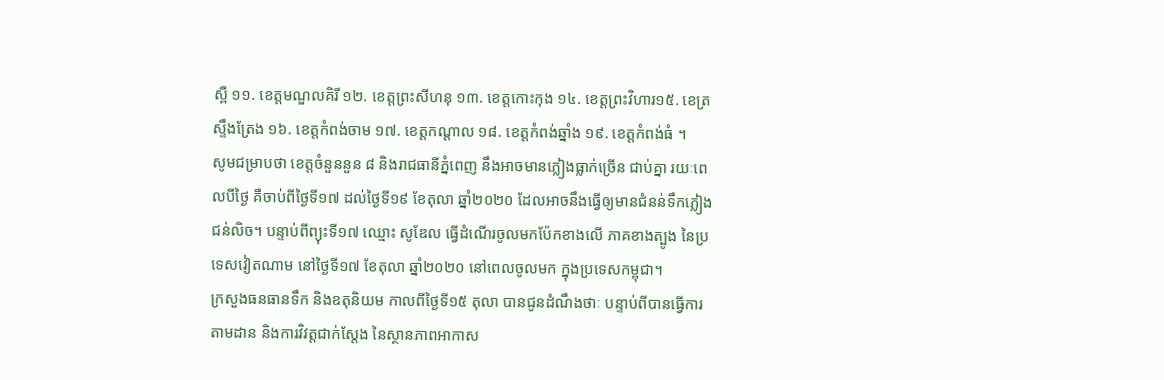ស្ពឺ ១១. ខេត្តមណ្ឌលគិរី ១២. ខេត្តព្រះសីហនុ ១៣. ខេត្តកោះកុង ១៤. ខេត្តព្រះវិហារ១៥. ខេត្រស្ទឹងត្រែង ១៦. ខេត្តកំពង់ចាម ១៧. ខេត្តកណ្តាល ១៨. ខេត្តកំពង់ឆ្នាំង ១៩. ខេត្តកំពង់ធំ ។
សូមជម្រាបថា ខេត្តចំនួននួន ៨ និងរាជធានីភ្នំពេញ នឹងអាចមានភ្លៀងធ្លាក់ច្រើន ជាប់គ្នា រយៈពេលបីថ្ងៃ គឺចាប់ពីថ្ងៃទី១៧ ដល់ថ្ងៃទី១៩ ខែតុលា ឆ្នាំ២០២០ ដែលអាចនឹងធ្វើឲ្យមានជំនន់ទឹកភ្លៀង ជន់លិច។ បន្ទាប់ពីព្យុះទី១៧ ឈ្មោះ សូឌែល ធ្វើដំណើរចូលមកប៉ែកខាងលើ ភាគខាងត្បូង នៃប្រទេសវៀតណាម នៅថ្ងៃទី១៧ ខែតុលា ឆ្នាំ២០២០ នៅពេលចូលមក ក្នុងប្រទេសកម្ពុជា។
ក្រសួងធនធានទឹក និងឧតុនិយម កាលពីថ្ងៃទី១៥ តុលា បានជូនដំណឹងថាៈ បន្ទាប់ពីបានធ្វើការតាមដាន និងការវិវត្តជាក់ស្តែង នៃស្ថានភាពអាកាស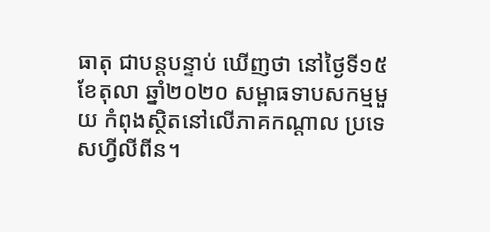ធាតុ ជាបន្តបន្ទាប់ ឃើញថា នៅថ្ងៃទី១៥ ខែតុលា ឆ្នាំ២០២០ សម្ពាធទាបសកម្មមួយ កំពុងស្ថិតនៅលើភាគកណ្តាល ប្រទេសហ្វីលីពីន។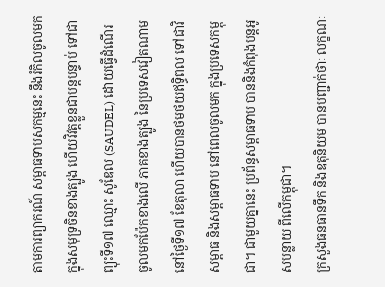តាមការព្យាករណ៍ សម្ពាធទាបសកម្មនេះ នឹងរំកិលចូលមក ក្នុងសមុទ្រចិនខាងត្បូង ហើយវិវត្តខ្លួនជាបន្តបន្ទាប់ ទៅជាព្យុះទី១៧ ឈ្មោះ សូឌែល (SAUDEL) ដោយធ្វើដំណើរ ចូលមកប៉ែកខាងលើ ភាគខាងត្បូង នៃប្រទេសវៀតណាម នៅថ្ងៃទី១៧ ខែតុលា ហើយបានថមថយឥទ្ធិពល ទៅជាវិសម្ពាធ និងសម្ពាធទាប នៅពេលចូលមក ក្នុងប្រទេសកម្ពុជា។ ជាមួយគ្នានេះ ប្រព័ន្ធសម្ពាធទាប បាននិងកំពុងបន្តអូសបន្លាយ ពីលើកម្ពុជា។
ក្រសួងធនធានទឹក និងឧតុនិយម បានបញ្ជាក់ថាៈ លក្ខណៈ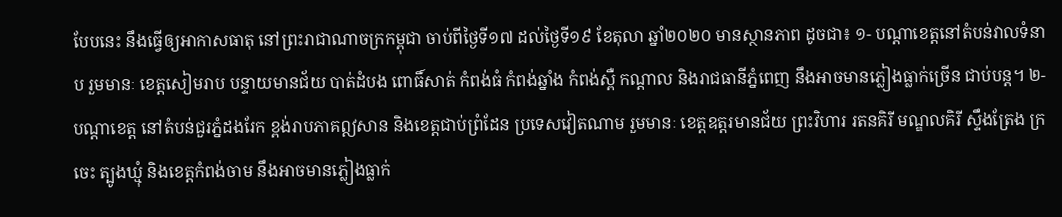បែបនេះ នឹងធ្វើឲ្យអាកាសធាតុ នៅព្រះរាជាណាចក្រកម្ពុជា ចាប់ពីថ្ងៃទី១៧ ដល់ថ្ងៃទី១៩ ខែតុលា ឆ្នាំ២០២០ មានស្ថានភាព ដូចជា៖ ១- បណ្តាខេត្តនៅតំបន់វាលទំនាប រួមមានៈ ខេត្តសៀមរាប បន្ទាយមានជ័យ បាត់ដំបង ពោធិ៍សាត់ កំពង់ធំ កំពង់ឆ្នាំង កំពង់ស្ពឺ កណ្តាល និងរាជធានីភ្នំពេញ នឹងអាចមានភ្លៀងធ្លាក់ច្រើន ជាប់បន្ត។ ២- បណ្តាខេត្ត នៅតំបន់ជួរភ្នំដងរែក ខ្ពង់រាបភាគឦសាន និងខេត្តជាប់ព្រំដែន ប្រទេសវៀតណាម រួមមានៈ ខេត្តឧត្តរមានជ័យ ព្រះវិហារ រតនគិរី មណ្ឌលគិរី ស្ទឹងត្រែង ក្រចេះ ត្បូងឃ្មុំ និងខេត្តកំពង់ចាម នឹងអាចមានភ្លៀងធ្លាក់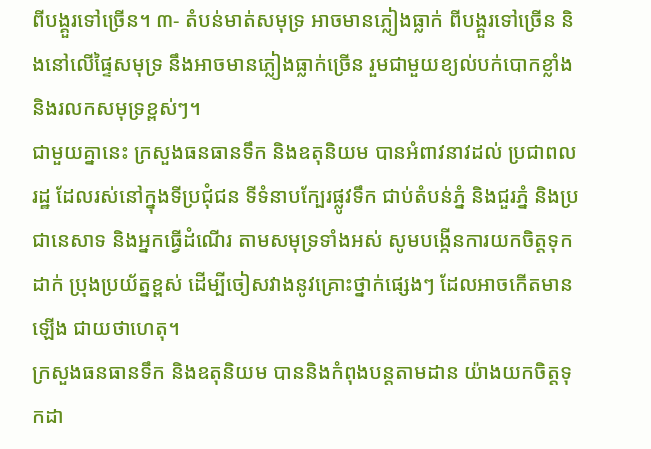ពីបង្គួរទៅច្រើន។ ៣- តំបន់មាត់សមុទ្រ អាចមានភ្លៀងធ្លាក់ ពីបង្គួរទៅច្រើន និងនៅលើផ្ទៃសមុទ្រ នឹងអាចមានភ្លៀងធ្លាក់ច្រើន រួមជាមួយខ្យល់បក់បោកខ្លាំង និងរលកសមុទ្រខ្ពស់ៗ។
ជាមួយគ្នានេះ ក្រសួងធនធានទឹក និងឧតុនិយម បានអំពាវនាវដល់ ប្រជាពលរដ្ឋ ដែលរស់នៅក្នុងទីប្រជុំជន ទីទំនាបក្បែរផ្លូវទឹក ជាប់តំបន់ភ្នំ និងជួរភ្នំ និងប្រជានេសាទ និងអ្នកធ្វើដំណើរ តាមសមុទ្រទាំងអស់ សូមបង្កើនការយកចិត្តទុកដាក់ ប្រុងប្រយ័ត្នខ្ពស់ ដើម្បីចៀសវាងនូវគ្រោះថ្នាក់ផ្សេងៗ ដែលអាចកើតមានឡើង ជាយថាហេតុ។
ក្រសួងធនធានទឹក និងឧតុនិយម បាននិងកំពុងបន្តតាមដាន យ៉ាងយកចិត្តទុកដា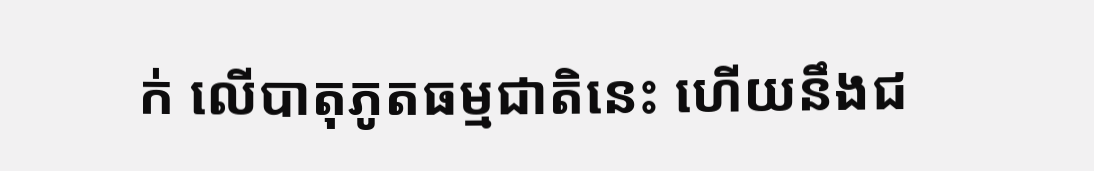ក់ លើបាតុភូតធម្មជាតិនេះ ហើយនឹងជ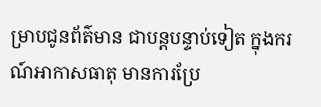ម្រាបជូនព័ត៌មាន ជាបន្តបន្ទាប់ទៀត ក្នុងករណ៍អាកាសធាតុ មានការប្រែ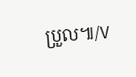ប្រួល៕/V